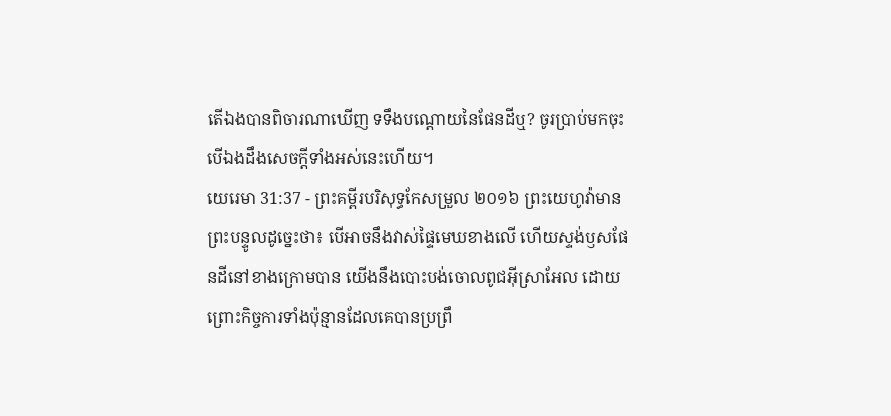តើឯងបានពិចារណាឃើញ ទទឹងបណ្តោយនៃផែនដីឬ? ចូរប្រាប់មកចុះ បើឯងដឹងសេចក្ដីទាំងអស់នេះហើយ។
យេរេមា 31:37 - ព្រះគម្ពីរបរិសុទ្ធកែសម្រួល ២០១៦ ព្រះយេហូវ៉ាមានព្រះបន្ទូលដូច្នេះថា៖ បើអាចនឹងវាស់ផ្ទៃមេឃខាងលើ ហើយស្ទង់ឫសផែនដីនៅខាងក្រោមបាន យើងនឹងបោះបង់ចោលពូជអ៊ីស្រាអែល ដោយព្រោះកិច្ចការទាំងប៉ុន្មានដែលគេបានប្រព្រឹ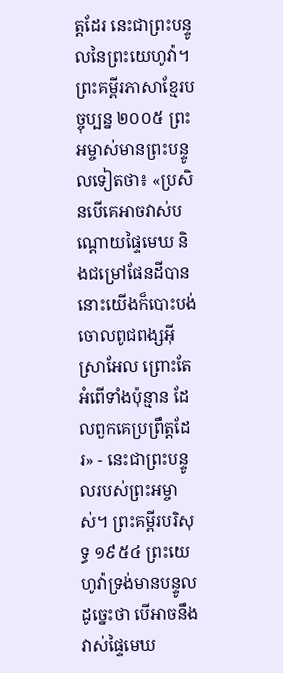ត្តដែរ នេះជាព្រះបន្ទូលនៃព្រះយេហូវ៉ា។ ព្រះគម្ពីរភាសាខ្មែរបច្ចុប្បន្ន ២០០៥ ព្រះអម្ចាស់មានព្រះបន្ទូលទៀតថា៖ «ប្រសិនបើគេអាចវាស់បណ្ដោយផ្ទៃមេឃ និងជម្រៅផែនដីបាន នោះយើងក៏បោះបង់ចោលពូជពង្សអ៊ីស្រាអែល ព្រោះតែអំពើទាំងប៉ុន្មាន ដែលពួកគេប្រព្រឹត្តដែរ» - នេះជាព្រះបន្ទូលរបស់ព្រះអម្ចាស់។ ព្រះគម្ពីរបរិសុទ្ធ ១៩៥៤ ព្រះយេហូវ៉ាទ្រង់មានបន្ទូលដូច្នេះថា បើអាចនឹងវាស់ផ្ទៃមេឃ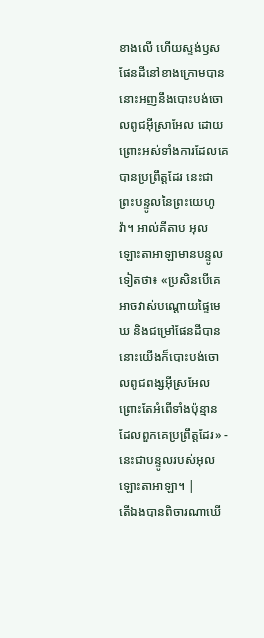ខាងលើ ហើយស្ទង់ឫសផែនដីនៅខាងក្រោមបាន នោះអញនឹងបោះបង់ចោលពូជអ៊ីស្រាអែល ដោយព្រោះអស់ទាំងការដែលគេបានប្រព្រឹត្តដែរ នេះជាព្រះបន្ទូលនៃព្រះយេហូវ៉ា។ អាល់គីតាប អុលឡោះតាអាឡាមានបន្ទូលទៀតថា៖ «ប្រសិនបើគេអាចវាស់បណ្ដោយផ្ទៃមេឃ និងជម្រៅផែនដីបាន នោះយើងក៏បោះបង់ចោលពូជពង្សអ៊ីស្រអែល ព្រោះតែអំពើទាំងប៉ុន្មាន ដែលពួកគេប្រព្រឹត្តដែរ» - នេះជាបន្ទូលរបស់អុលឡោះតាអាឡា។ |
តើឯងបានពិចារណាឃើ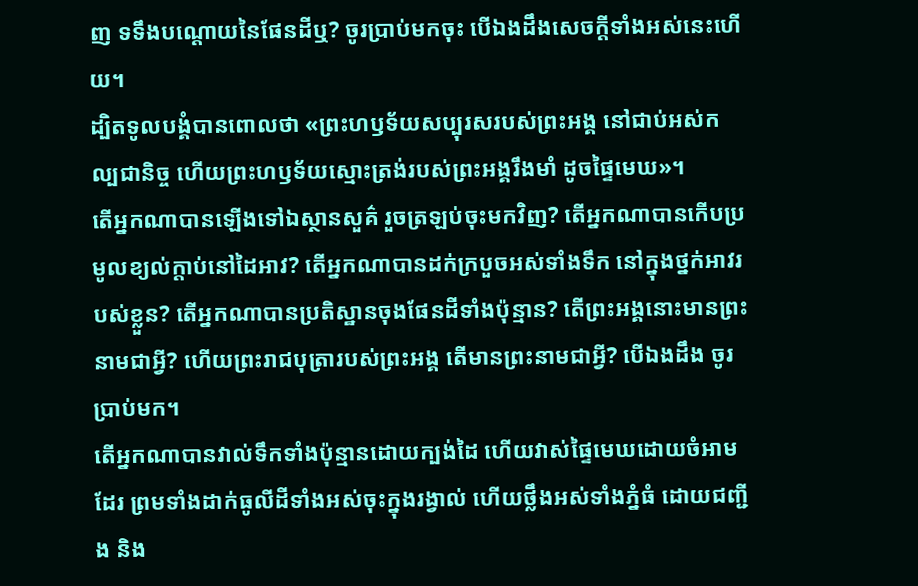ញ ទទឹងបណ្តោយនៃផែនដីឬ? ចូរប្រាប់មកចុះ បើឯងដឹងសេចក្ដីទាំងអស់នេះហើយ។
ដ្បិតទូលបង្គំបានពោលថា «ព្រះហឫទ័យសប្បុរសរបស់ព្រះអង្គ នៅជាប់អស់កល្បជានិច្ច ហើយព្រះហឫទ័យស្មោះត្រង់របស់ព្រះអង្គរឹងមាំ ដូចផ្ទៃមេឃ»។
តើអ្នកណាបានឡើងទៅឯស្ថានសួគ៌ រួចត្រឡប់ចុះមកវិញ? តើអ្នកណាបានកើបប្រមូលខ្យល់ក្តាប់នៅដៃអាវ? តើអ្នកណាបានដក់ក្របួចអស់ទាំងទឹក នៅក្នុងថ្នក់អាវរបស់ខ្លួន? តើអ្នកណាបានប្រតិស្ឋានចុងផែនដីទាំងប៉ុន្មាន? តើព្រះអង្គនោះមានព្រះនាមជាអ្វី? ហើយព្រះរាជបុត្រារបស់ព្រះអង្គ តើមានព្រះនាមជាអ្វី? បើឯងដឹង ចូរប្រាប់មក។
តើអ្នកណាបានវាល់ទឹកទាំងប៉ុន្មានដោយក្បង់ដៃ ហើយវាស់ផ្ទៃមេឃដោយចំអាមដែរ ព្រមទាំងដាក់ធូលីដីទាំងអស់ចុះក្នុងរង្វាល់ ហើយថ្លឹងអស់ទាំងភ្នំធំ ដោយជញ្ជីង និង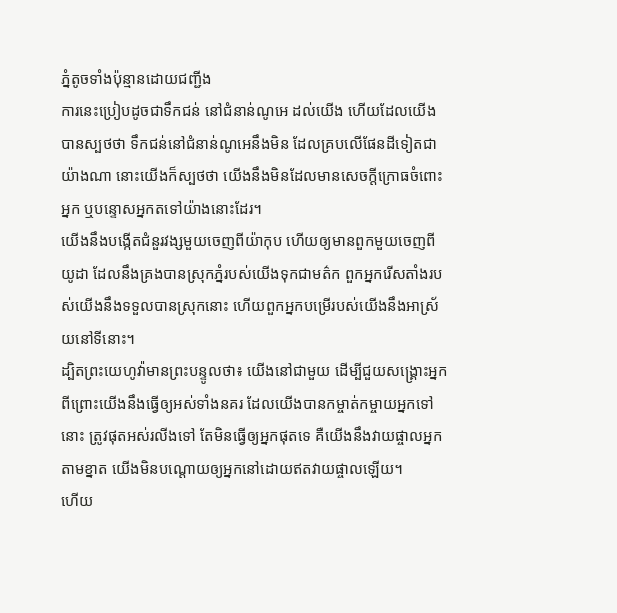ភ្នំតូចទាំងប៉ុន្មានដោយជញ្ជីង
ការនេះប្រៀបដូចជាទឹកជន់ នៅជំនាន់ណូអេ ដល់យើង ហើយដែលយើងបានស្បថថា ទឹកជន់នៅជំនាន់ណូអេនឹងមិន ដែលគ្របលើផែនដីទៀតជាយ៉ាងណា នោះយើងក៏ស្បថថា យើងនឹងមិនដែលមានសេចក្ដីក្រោធចំពោះអ្នក ឬបន្ទោសអ្នកតទៅយ៉ាងនោះដែរ។
យើងនឹងបង្កើតជំនួរវង្សមួយចេញពីយ៉ាកុប ហើយឲ្យមានពួកមួយចេញពីយូដា ដែលនឹងគ្រងបានស្រុកភ្នំរបស់យើងទុកជាមត៌ក ពួកអ្នករើសតាំងរបស់យើងនឹងទទួលបានស្រុកនោះ ហើយពួកអ្នកបម្រើរបស់យើងនឹងអាស្រ័យនៅទីនោះ។
ដ្បិតព្រះយេហូវ៉ាមានព្រះបន្ទូលថា៖ យើងនៅជាមួយ ដើម្បីជួយសង្គ្រោះអ្នក ពីព្រោះយើងនឹងធ្វើឲ្យអស់ទាំងនគរ ដែលយើងបានកម្ចាត់កម្ចាយអ្នកទៅនោះ ត្រូវផុតអស់រលីងទៅ តែមិនធ្វើឲ្យអ្នកផុតទេ គឺយើងនឹងវាយផ្ចាលអ្នកតាមខ្នាត យើងមិនបណ្តោយឲ្យអ្នកនៅដោយឥតវាយផ្ចាលឡើយ។
ហើយ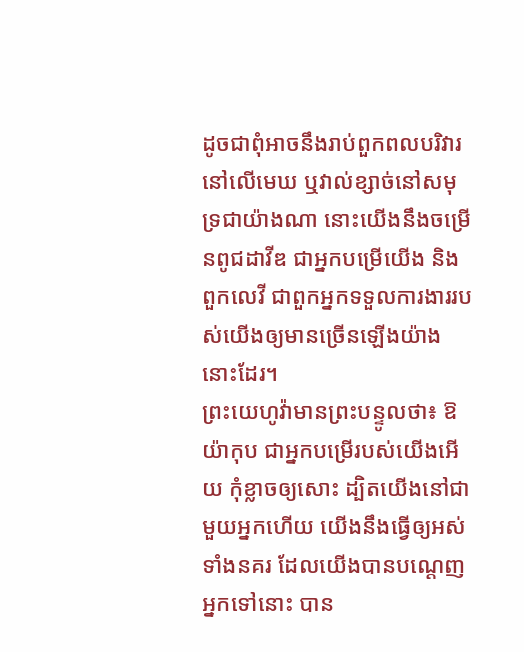ដូចជាពុំអាចនឹងរាប់ពួកពលបរិវារនៅលើមេឃ ឬវាល់ខ្សាច់នៅសមុទ្រជាយ៉ាងណា នោះយើងនឹងចម្រើនពូជដាវីឌ ជាអ្នកបម្រើយើង និងពួកលេវី ជាពួកអ្នកទទួលការងាររបស់យើងឲ្យមានច្រើនឡើងយ៉ាងនោះដែរ។
ព្រះយេហូវ៉ាមានព្រះបន្ទូលថា៖ ឱយ៉ាកុប ជាអ្នកបម្រើរបស់យើងអើយ កុំខ្លាចឲ្យសោះ ដ្បិតយើងនៅជាមួយអ្នកហើយ យើងនឹងធ្វើឲ្យអស់ទាំងនគរ ដែលយើងបានបណ្ដេញអ្នកទៅនោះ បាន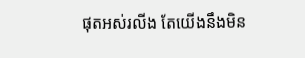ផុតអស់រលីង តែយើងនឹងមិន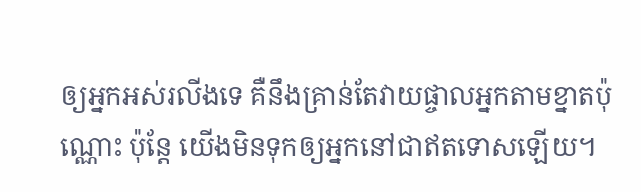ឲ្យអ្នកអស់រលីងទេ គឺនឹងគ្រាន់តែវាយផ្ចាលអ្នកតាមខ្នាតប៉ុណ្ណោះ ប៉ុន្តែ យើងមិនទុកឲ្យអ្នកនៅជាឥតទោសឡើយ។